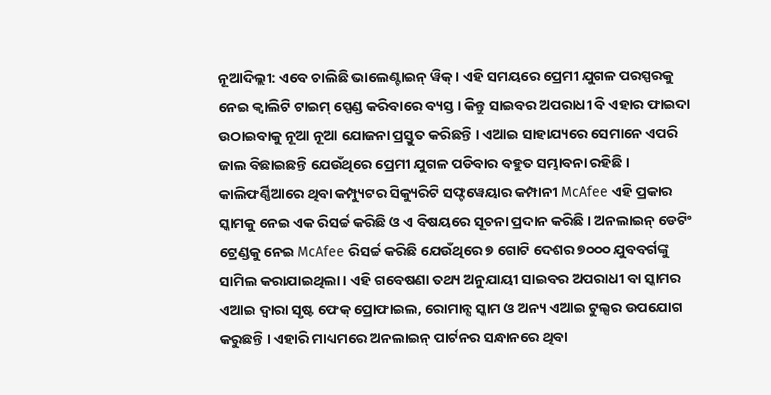ନୂଆଦିଲ୍ଲୀ: ଏବେ ଚାଲିଛି ଭାଲେଣ୍ଟାଇନ୍ ୱିକ୍ । ଏହି ସମୟରେ ପ୍ରେମୀ ଯୁଗଳ ପରସ୍ପରକୁ ନେଇ କ୍ୱାଲିଟି ଟାଇମ୍ ସ୍ପେଣ୍ଡ କରିବାରେ ବ୍ୟସ୍ତ । କିନ୍ତୁ ସାଇବର ଅପରାଧୀ ବି ଏହାର ଫାଇଦା ଉଠାଇବାକୁ ନୂଆ ନୂଆ ଯୋଜନା ପ୍ରସ୍ତୁତ କରିଛନ୍ତି । ଏଆଇ ସାହାଯ୍ୟରେ ସେମାନେ ଏପରି ଜାଲ ବିଛାଇଛନ୍ତି ଯେଉଁଥିରେ ପ୍ରେମୀ ଯୁଗଳ ପଡିବାର ବହୁତ ସମ୍ଭାବନା ରହିଛି ।
କାଲିଫର୍ଣ୍ଣିଆରେ ଥିବା କମ୍ପ୍ୟୁଟର ସିକ୍ୟୁରିଟି ସଫ୍ଟୱେୟାର କମ୍ପାନୀ McAfee ଏହି ପ୍ରକାର ସ୍କାମକୁ ନେଇ ଏକ ରିସର୍ଚ୍ଚ କରିଛି ଓ ଏ ବିଷୟରେ ସୂଚନା ପ୍ରଦାନ କରିଛି । ଅନଲାଇନ୍ ଡେଟିଂ ଟ୍ରେଣ୍ଡକୁ ନେଇ McAfee ରିସର୍ଚ୍ଚ କରିଛି ଯେଉଁଥିରେ ୭ ଗୋଟି ଦେଶର ୭୦୦୦ ଯୁବବର୍ଗଙ୍କୁ ସାମିଲ କରାଯାଇଥିଲା । ଏହି ଗବେଷଣା ତଥ୍ୟ ଅନୁଯାୟୀ ସାଇବର ଅପରାଧୀ ବା ସ୍କାମର ଏଆଇ ଦ୍ୱାରା ସୃଷ୍ଟ ଫେକ୍ ପ୍ରୋଫାଇଲ, ରୋମାନ୍ସ ସ୍କାମ ଓ ଅନ୍ୟ ଏଆଇ ଟୁଲ୍ସର ଉପଯୋଗ କରୁଛନ୍ତି । ଏହାରି ମାଧ୍ୟମରେ ଅନଲାଇନ୍ ପାର୍ଟନର ସନ୍ଧାନରେ ଥିବା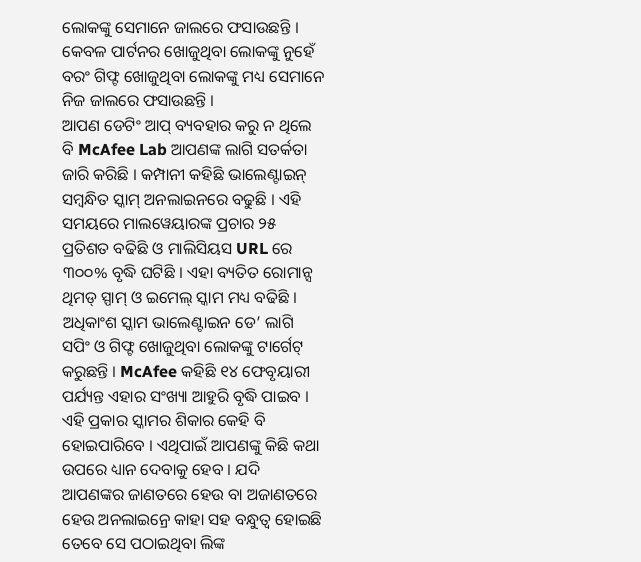ଲୋକଙ୍କୁ ସେମାନେ ଜାଲରେ ଫସାଉଛନ୍ତି । କେବଳ ପାର୍ଟନର ଖୋଜୁଥିବା ଲୋକଙ୍କୁ ନୁହେଁ ବରଂ ଗିଫ୍ଟ ଖୋଜୁଥିବା ଲୋକଙ୍କୁ ମଧ୍ୟ ସେମାନେ ନିଜ ଜାଲରେ ଫସାଉଛନ୍ତି ।
ଆପଣ ଡେଟିଂ ଆପ୍ ବ୍ୟବହାର କରୁ ନ ଥିଲେ ବି McAfee Lab ଆପଣଙ୍କ ଲାଗି ସତର୍କତା ଜାରି କରିଛି । କମ୍ପାନୀ କହିଛି ଭାଲେଣ୍ଟାଇନ୍ ସମ୍ବନ୍ଧିତ ସ୍କାମ୍ ଅନଲାଇନରେ ବଢୁଛି । ଏହି ସମୟରେ ମାଲୱେୟାରଙ୍କ ପ୍ରଚାର ୨୫ ପ୍ରତିଶତ ବଢିଛି ଓ ମାଲିସିୟସ URL ରେ ୩୦୦% ବୃଦ୍ଧି ଘଟିଛି । ଏହା ବ୍ୟତିତ ରୋମାନ୍ସ ଥିମଡ୍ ସ୍ପାମ୍ ଓ ଇମେଲ୍ ସ୍କାମ ମଧ୍ୟ ବଢିଛି । ଅଧିକାଂଶ ସ୍କାମ ଭାଲେଣ୍ଟାଇନ ଡେ’ ଲାଗି ସପିଂ ଓ ଗିଫ୍ଟ ଖୋଜୁଥିବା ଲୋକଙ୍କୁ ଟାର୍ଗେଟ୍ କରୁଛନ୍ତି । McAfee କହିଛି ୧୪ ଫେବୃୟାରୀ ପର୍ଯ୍ୟନ୍ତ ଏହାର ସଂଖ୍ୟା ଆହୁରି ବୃଦ୍ଧି ପାଇବ ।
ଏହି ପ୍ରକାର ସ୍କାମର ଶିକାର କେହି ବି ହୋଇପାରିବେ । ଏଥିପାଇଁ ଆପଣଙ୍କୁ କିଛି କଥା ଉପରେ ଧ୍ୟାନ ଦେବାକୁ ହେବ । ଯଦି ଆପଣଙ୍କର ଜାଣତରେ ହେଉ ବା ଅଜାଣତରେ ହେଉ ଅନଲାଇନ୍ରେ କାହା ସହ ବନ୍ଧୁତ୍ୱ ହୋଇଛି ତେବେ ସେ ପଠାଇଥିବା ଲିଙ୍କ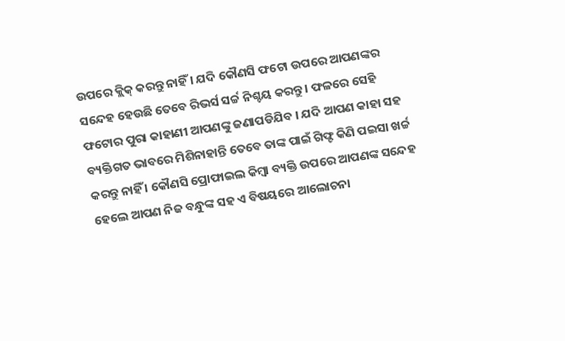ଉପରେ କ୍ଲିକ୍ କରନ୍ତୁ ନାହିଁ । ଯଦି କୌଣସି ଫଟୋ ଉପରେ ଆପଣଙ୍କର ସନ୍ଦେହ ହେଉଛି ତେବେ ରିଭର୍ସ ସର୍ଚ୍ଚ ନିଶ୍ଚୟ କରନ୍ତୁ । ଫଳରେ ସେହି ଫଟୋର ପୁରା କାହାଣୀ ଆପଣଙ୍କୁ ଜଣାପଡିଯିବ । ଯଦି ଆପଣ କାହା ସହ ବ୍ୟକ୍ତିଗତ ଭାବରେ ମିଶିନାହାନ୍ତି ତେବେ ତାଙ୍କ ପାଇଁ ଗିଫ୍ଟ କିଣି ପଇସା ଖର୍ଚ୍ଚ କରନ୍ତୁ ନାହିଁ । କୌଣସି ପ୍ରୋଫାଇଲ କିମ୍ବା ବ୍ୟକ୍ତି ଉପରେ ଆପଣଙ୍କ ସନ୍ଦେହ ହେଲେ ଆପଣ ନିଜ ବନ୍ଧୁଙ୍କ ସହ ଏ ବିଷୟରେ ଆଲୋଚନା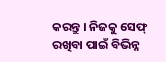କରନ୍ତୁ । ନିଜକୁ ସେଫ୍ ରଖିବା ପାଇଁ ବିଭିନ୍ନ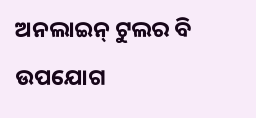ଅନଲାଇନ୍ ଟୁଲର ବି ଉପଯୋଗ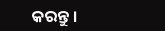କରନ୍ତୁ ।